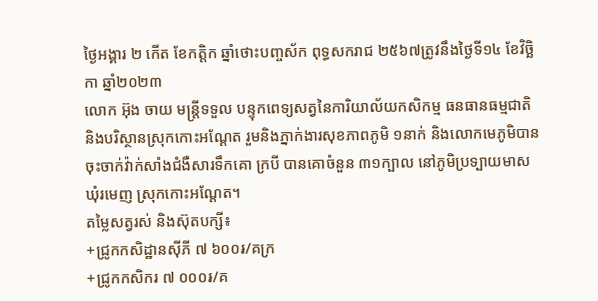ថ្ងៃអង្គារ ២ កើត ខែកត្តិក ឆ្នាំថោះបញ្ចស័ក ពុទ្ធសករាជ ២៥៦៧ត្រូវនឹងថ្ងៃទី១៤ ខែវិច្ឆិកា ឆ្នាំ២០២៣
លោក អ៊ុង ចាយ មន្រ្តីទទួល បន្ទុកពេទ្យសត្វនៃការិយាល័យកសិកម្ម ធនធានធម្មជាតិ និងបរិស្ថានស្រុកកោះអណ្ដែត រួមនិងភ្នាក់ងារសុខភាពភូមិ ១នាក់ និងលោកមេភូមិបានចុះចាក់វ៉ាក់សាំងជំងឺសារទឹកគោ ក្របី បានគោចំនួន ៣១ក្បាល នៅភូមិប្រទ្បាយមាស ឃុំរមេញ ស្រុកកោះអណ្តែត។
តម្លៃសត្វរស់ និងស៊ុតបក្សី៖
+ជ្រូកកសិដ្ឋានសុីភី ៧ ៦០០៛/គក្រ
+ជ្រូកកសិករ ៧ ០០០៛/គ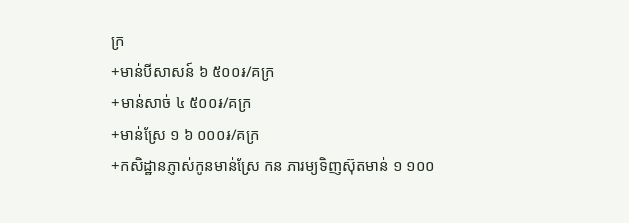ក្រ
+មាន់បីសាសន៍ ៦ ៥០០៛/គក្រ
+មាន់សាច់ ៤ ៥០០៛/គក្រ
+មាន់ស្រែ ១ ៦ ០០០៛/គក្រ
+កសិដ្ឋានភ្ញាស់កូនមាន់ស្រែ កន ភារម្យទិញស៊ុតមាន់ ១ ១០០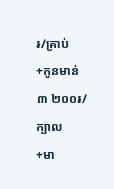៛/គ្រាប់
+កូនមាន់ ៣ ២០០៛/ក្បាល
+មា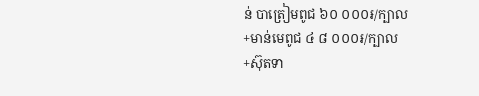ន់ បាត្រៀមពូជ ៦០ ០០០៛/ក្បាល
+មាន់មេពូជ ៤ ៨ ០០០៛/ក្បាល
+ស៊ុតទា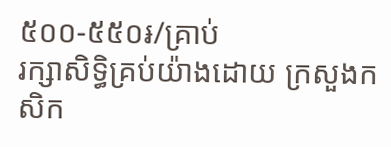៥០០-៥៥០៛/គ្រាប់
រក្សាសិទិ្ធគ្រប់យ៉ាងដោយ ក្រសួងកសិក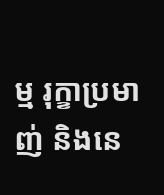ម្ម រុក្ខាប្រមាញ់ និងនេ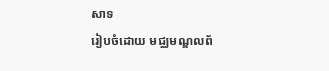សាទ
រៀបចំដោយ មជ្ឈមណ្ឌលព័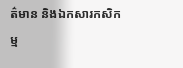ត៌មាន និងឯកសារកសិកម្ម